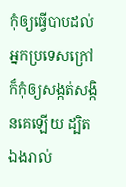កុំឲ្យធ្វើបាបដល់អ្នកប្រទេសក្រៅ ក៏កុំឲ្យសង្កត់សង្កិនគេឡើយ ដ្បិតឯងរាល់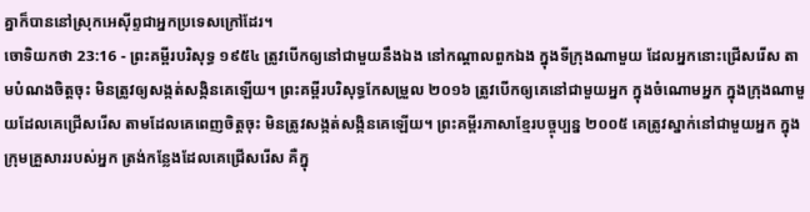គ្នាក៏បាននៅស្រុកអេស៊ីព្ទជាអ្នកប្រទេសក្រៅដែរ។
ចោទិយកថា 23:16 - ព្រះគម្ពីរបរិសុទ្ធ ១៩៥៤ ត្រូវបើកឲ្យនៅជាមួយនឹងឯង នៅកណ្តាលពួកឯង ក្នុងទីក្រុងណាមួយ ដែលអ្នកនោះជ្រើសរើស តាមបំណងចិត្តចុះ មិនត្រូវឲ្យសង្កត់សង្កិនគេឡើយ។ ព្រះគម្ពីរបរិសុទ្ធកែសម្រួល ២០១៦ ត្រូវបើកឲ្យគេនៅជាមួយអ្នក ក្នុងចំណោមអ្នក ក្នុងក្រុងណាមួយដែលគេជ្រើសរើស តាមដែលគេពេញចិត្តចុះ មិនត្រូវសង្កត់សង្កិនគេឡើយ។ ព្រះគម្ពីរភាសាខ្មែរបច្ចុប្បន្ន ២០០៥ គេត្រូវស្នាក់នៅជាមួយអ្នក ក្នុងក្រុមគ្រួសាររបស់អ្នក ត្រង់កន្លែងដែលគេជ្រើសរើស គឺក្នុ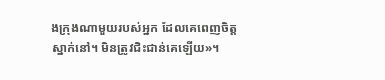ងក្រុងណាមួយរបស់អ្នក ដែលគេពេញចិត្តស្នាក់នៅ។ មិនត្រូវជិះជាន់គេឡើយ»។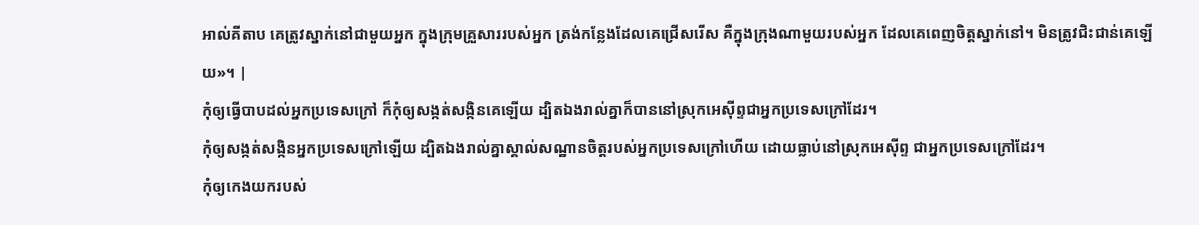អាល់គីតាប គេត្រូវស្នាក់នៅជាមួយអ្នក ក្នុងក្រុមគ្រួសាររបស់អ្នក ត្រង់កន្លែងដែលគេជ្រើសរើស គឺក្នុងក្រុងណាមួយរបស់អ្នក ដែលគេពេញចិត្តស្នាក់នៅ។ មិនត្រូវជិះជាន់គេឡើយ»។ |
កុំឲ្យធ្វើបាបដល់អ្នកប្រទេសក្រៅ ក៏កុំឲ្យសង្កត់សង្កិនគេឡើយ ដ្បិតឯងរាល់គ្នាក៏បាននៅស្រុកអេស៊ីព្ទជាអ្នកប្រទេសក្រៅដែរ។
កុំឲ្យសង្កត់សង្កិនអ្នកប្រទេសក្រៅឡើយ ដ្បិតឯងរាល់គ្នាស្គាល់សណ្ឋានចិត្តរបស់អ្នកប្រទេសក្រៅហើយ ដោយធ្លាប់នៅស្រុកអេស៊ីព្ទ ជាអ្នកប្រទេសក្រៅដែរ។
កុំឲ្យកេងយករបស់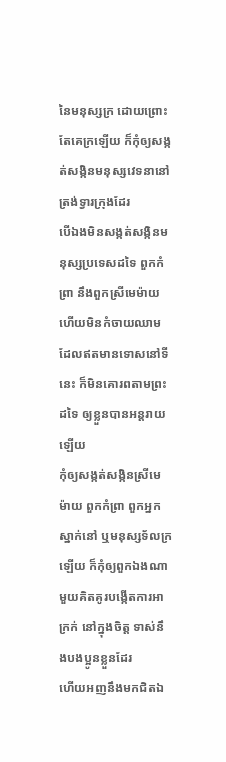នៃមនុស្សក្រ ដោយព្រោះតែគេក្រឡើយ ក៏កុំឲ្យសង្កត់សង្កិនមនុស្សវេទនានៅត្រង់ទ្វារក្រុងដែរ
បើឯងមិនសង្កត់សង្កិនមនុស្សប្រទេសដទៃ ពួកកំព្រា នឹងពួកស្រីមេម៉ាយ ហើយមិនកំចាយឈាមដែលឥតមានទោសនៅទីនេះ ក៏មិនគោរពតាមព្រះដទៃ ឲ្យខ្លួនបានអន្តរាយឡើយ
កុំឲ្យសង្កត់សង្កិនស្រីមេម៉ាយ ពួកកំព្រា ពួកអ្នកស្នាក់នៅ ឬមនុស្សទ័លក្រឡើយ ក៏កុំឲ្យពួកឯងណាមួយគិតគូរបង្កើតការអាក្រក់ នៅក្នុងចិត្ត ទាស់នឹងបងប្អូនខ្លួនដែរ
ហើយអញនឹងមកជិតឯ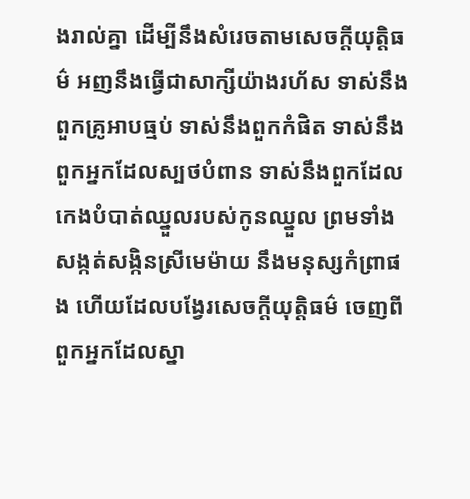ងរាល់គ្នា ដើម្បីនឹងសំរេចតាមសេចក្ដីយុត្តិធម៌ អញនឹងធ្វើជាសាក្សីយ៉ាងរហ័ស ទាស់នឹងពួកគ្រូអាបធ្មប់ ទាស់នឹងពួកកំផិត ទាស់នឹងពួកអ្នកដែលស្បថបំពាន ទាស់នឹងពួកដែលកេងបំបាត់ឈ្នួលរបស់កូនឈ្នួល ព្រមទាំងសង្កត់សង្កិនស្រីមេម៉ាយ នឹងមនុស្សកំព្រាផង ហើយដែលបង្វែរសេចក្ដីយុត្តិធម៌ ចេញពីពួកអ្នកដែលស្នា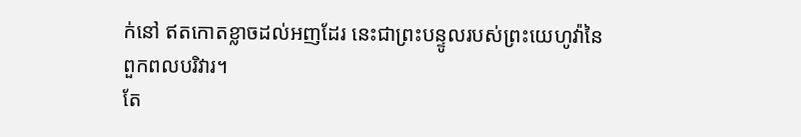ក់នៅ ឥតកោតខ្លាចដល់អញដែរ នេះជាព្រះបន្ទូលរបស់ព្រះយេហូវ៉ានៃពួកពលបរិវារ។
តែ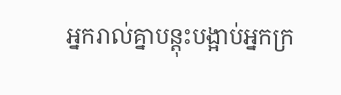អ្នករាល់គ្នាបន្តុះបង្អាប់អ្នកក្រ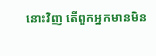នោះវិញ តើពួកអ្នកមានមិន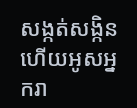សង្កត់សង្កិន ហើយអូសអ្នករា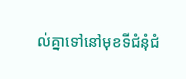ល់គ្នាទៅនៅមុខទីជំនុំជំ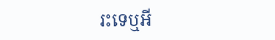រះទេឬអី